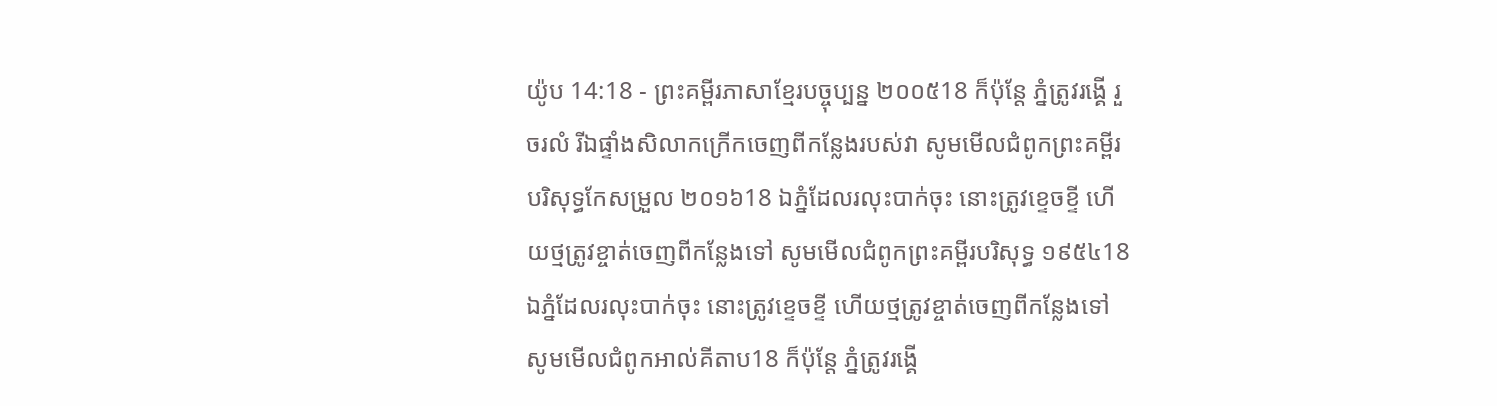យ៉ូប 14:18 - ព្រះគម្ពីរភាសាខ្មែរបច្ចុប្បន្ន ២០០៥18 ក៏ប៉ុន្តែ ភ្នំត្រូវរង្គើ រួចរលំ រីឯផ្ទាំងសិលាកក្រើកចេញពីកន្លែងរបស់វា សូមមើលជំពូកព្រះគម្ពីរបរិសុទ្ធកែសម្រួល ២០១៦18 ឯភ្នំដែលរលុះបាក់ចុះ នោះត្រូវខ្ទេចខ្ទី ហើយថ្មត្រូវខ្ចាត់ចេញពីកន្លែងទៅ សូមមើលជំពូកព្រះគម្ពីរបរិសុទ្ធ ១៩៥៤18 ឯភ្នំដែលរលុះបាក់ចុះ នោះត្រូវខ្ទេចខ្ទី ហើយថ្មត្រូវខ្ចាត់ចេញពីកន្លែងទៅ សូមមើលជំពូកអាល់គីតាប18 ក៏ប៉ុន្តែ ភ្នំត្រូវរង្គើ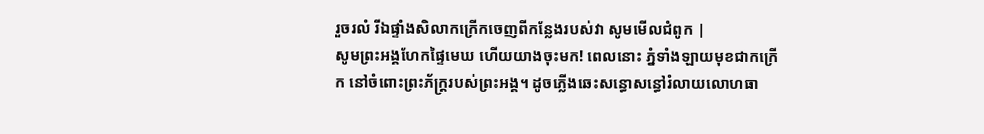រួចរលំ រីឯផ្ទាំងសិលាកក្រើកចេញពីកន្លែងរបស់វា សូមមើលជំពូក |
សូមព្រះអង្គហែកផ្ទៃមេឃ ហើយយាងចុះមក! ពេលនោះ ភ្នំទាំងឡាយមុខជាកក្រើក នៅចំពោះព្រះភ័ក្ត្ររបស់ព្រះអង្គ។ ដូចភ្លើងឆេះសន្ធោសន្ធៅរំលាយលោហធា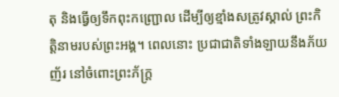តុ និងធ្វើឲ្យទឹកពុះកញ្ជ្រោល ដើម្បីឲ្យខ្មាំងសត្រូវស្គាល់ ព្រះកិត្តិនាមរបស់ព្រះអង្គ។ ពេលនោះ ប្រជាជាតិទាំងឡាយនឹងភ័យញ័រ នៅចំពោះព្រះភ័ក្ត្រ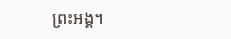ព្រះអង្គ។